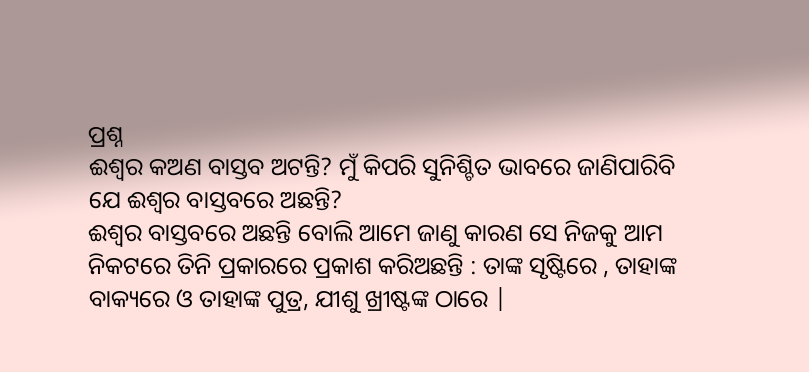ପ୍ରଶ୍ନ
ଈଶ୍ଵର କଅଣ ବାସ୍ତବ ଅଟନ୍ତି? ମୁଁ କିପରି ସୁନିଶ୍ଚିତ ଭାବରେ ଜାଣିପାରିବି ଯେ ଈଶ୍ଵର ବାସ୍ତବରେ ଅଛନ୍ତି?
ଈଶ୍ଵର ବାସ୍ତବରେ ଅଛନ୍ତି ବୋଲି ଆମେ ଜାଣୁ କାରଣ ସେ ନିଜକୁ ଆମ ନିକଟରେ ତିନି ପ୍ରକାରରେ ପ୍ରକାଶ କରିଅଛନ୍ତି : ତାଙ୍କ ସୃଷ୍ଟିରେ , ତାହାଙ୍କ ବାକ୍ୟରେ ଓ ତାହାଙ୍କ ପୁତ୍ର, ଯୀଶୁ ଖ୍ରୀଷ୍ଟଙ୍କ ଠାରେ |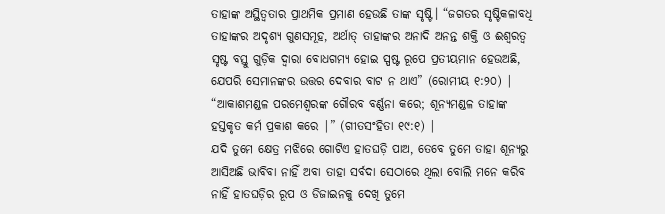ତାହାଙ୍କ ଅସ୍ଥିତ୍ଵତାର ପ୍ରାଥମିକ ପ୍ରମାଣ ହେଉଛି ତାଙ୍କ ସୃଷ୍ଟି। “ଜଗତର ସୃଷ୍ଟିକଳାବଧି ତାହାଙ୍କର ଅଦୃଶ୍ୟ ଗୁଣସମୂହ, ଅର୍ଥାତ୍ ତାହାଙ୍କର ଅନାଦି ଅନନ୍ତ ଶକ୍ତି ଓ ଈଶ୍ଵରତ୍ଵ ସୃଷ୍ଟ ବସ୍ତୁ ଗୁଡ଼ିକ ଦ୍ଵାରା ବୋଧଗମ୍ୟ ହୋଇ ସ୍ପଷ୍ଟ ରୂପେ ପ୍ରତୀୟମାନ ହେଉଅଛି, ଯେପରି ସେମାନଙ୍କର ଉତ୍ତର ଦେବାର ବାଟ ନ ଥାଏ” (ରୋମୀୟ ୧:୨୦) | “ଆକାଶମଣ୍ଡଳ ପରମେଶ୍ଵରଙ୍କ ଗୌରବ ବର୍ଣ୍ଣନା କରେ; ଶୂନ୍ୟମଣ୍ଡଳ ତାହାଙ୍କ ହସ୍ତକୃତ କର୍ମ ପ୍ରକାଶ କରେ |” (ଗୀତସଂହିତା ୧୯:୧) |
ଯଦି ତୁମେ କ୍ଷେତ୍ର ମଝିରେ ଗୋଟିଏ ହାତଘଡ଼ି ପାଅ, ତେବେ ତୁମେ ତାହା ଶୂନ୍ୟରୁ ଆସିଅଛି ଭାବିବା ନାହିଁ ଅବା ତାହା ସର୍ବଦା ସେଠାରେ ଥିଲା ବୋଲି ମନେ କରିବ ନାହିଁ ହାତଘଡ଼ିର ରୂପ ଓ ଡିଜାଇନକୁ ଦେଖି ତୁମେ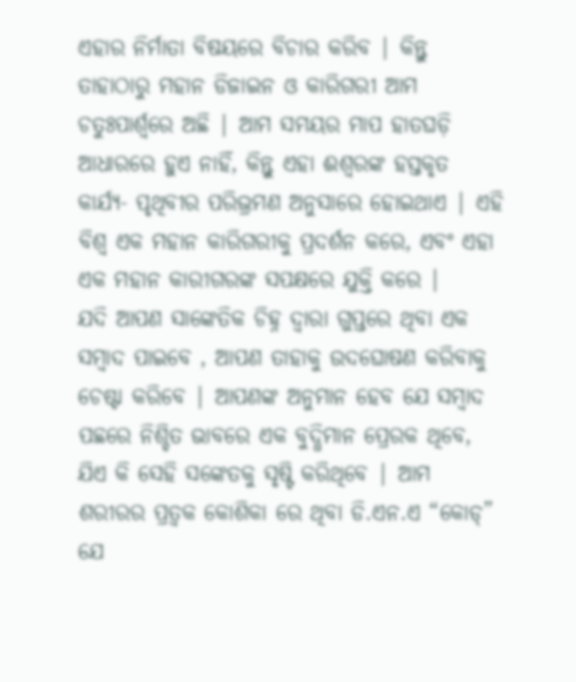ଏହାର ନିର୍ମାତା ବିଷୟରେ ବିଚାର କରିବ | କିନ୍ତୁ ତାହାଠାରୁ ମହାନ ଡିଜାଇନ ଓ କାରିଗରୀ ଆମ ଚତୁଃପାର୍ଶ୍ଵରେ ଅଛି | ଆମ ସମୟର ମାପ ହାତଘଡ଼ି ଆଧାରରେ ହୁଏ ନାହିଁ, କିନ୍ତୁ ଏହା ଈଶ୍ଵରଙ୍କ ହସ୍ତକୃତ କାର୍ଯ୍ୟ- ପୃଥିବୀର ପରିଭ୍ରମଣ ଅନୁସାରେ ହୋଇଥାଏ | ଏହି ବିଶ୍ଵ ଏକ ମହାନ କାରିଗରୀକୁ ପ୍ରଦର୍ଶନ କରେ, ଏବଂ ଏହା ଏକ ମହାନ କାରୀଗରଙ୍କ ସପକ୍ଷରେ ଯୁକ୍ତି କରେ |
ଯଦି ଆପଣ ସାଙ୍କେତିକ ଚିହ୍ନ ଦ୍ଵାରା ଗୁପ୍ତରେ ଥିବା ଏକ ସମ୍ବାଦ ପାଇବେ , ଆପଣ ତାହାକୁ ଉଦଘୋଷଣ କରିବାକୁ ଚେଷ୍ଟା କରିବେ | ଆପଣଙ୍କ ଅନୁମାନ ହେବ ଯେ ସମ୍ବାଦ ପଛରେ ନିଶ୍ଚିତ ଭାବରେ ଏକ ବୁଦ୍ଧିମାନ ପ୍ରେରକ ଥିବେ, ଯିଏ କି ସେହି ସଙ୍କେତକୁ ସୃଷ୍ଟି କରିଥିବେ | ଆମ ଶରୀରର ପ୍ରତ୍ଵକ କୋଶିକା ରେ ଥିବା ଡି.ଏନ.ଏ “କୋଡ୍” ଯେ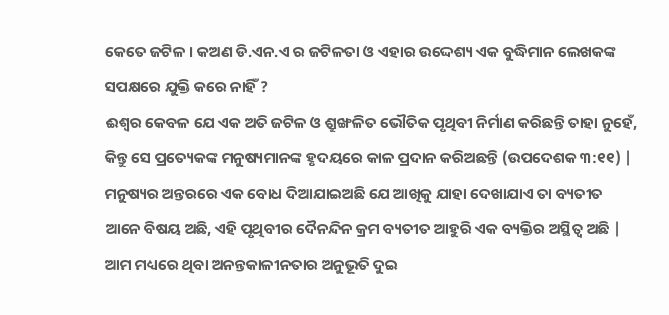କେତେ ଜଟିଳ । କଅଣ ଡି.ଏନ.ଏ ର ଜଟିଳତା ଓ ଏହାର ଉଦ୍ଦେଶ୍ୟ ଏକ ବୁଦ୍ଧିମାନ ଲେଖକଙ୍କ ସପକ୍ଷରେ ଯୁକ୍ତି କରେ ନାହିଁ ?
ଈଶ୍ଵର କେବଳ ଯେ ଏକ ଅତି ଜଟିଳ ଓ ଶ୍ରୁଙ୍ଖଳିତ ଭୌତିକ ପୃଥିବୀ ନିର୍ମାଣ କରିଛନ୍ତି ତାହା ନୁହେଁ, କିନ୍ତୁ ସେ ପ୍ରତ୍ୟେକଙ୍କ ମନୁଷ୍ୟମାନଙ୍କ ହୃଦୟରେ କାଳ ପ୍ରଦାନ କରିଅଛନ୍ତି (ଉପଦେଶକ ୩:୧୧) | ମନୁଷ୍ୟର ଅନ୍ତରରେ ଏକ ବୋଧ ଦିଆଯାଇଅଛି ଯେ ଆଖିକୁ ଯାହା ଦେଖାଯାଏ ତା ବ୍ୟତୀତ ଆନେ ବିଷୟ ଅଛି, ଏହି ପୃଥିବୀର ଦୈନନ୍ଦିନ କ୍ରମ ବ୍ୟତୀତ ଆହୁରି ଏକ ବ୍ୟକ୍ତିର ଅସ୍ଥିତ୍ଵ ଅଛି | ଆମ ମଧ୍ୟରେ ଥିବା ଅନନ୍ତକାଳୀନତାର ଅନୁଭୂତି ଦୁଇ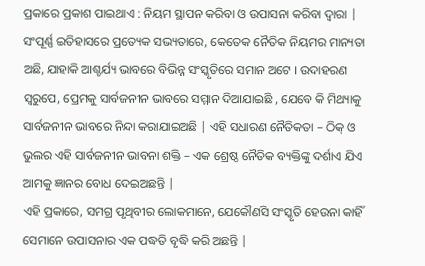ପ୍ରକାରେ ପ୍ରକାଶ ପାଇଥାଏ : ନିୟମ ସ୍ଥାପନ କରିବା ଓ ଉପାସନା କରିବା ଦ୍ଵାରା |
ସଂପୂର୍ଣ୍ଣ ଇତିହାସରେ ପ୍ରତ୍ୟେକ ସଭ୍ୟତାରେ, କେତେକ ନୈତିକ ନିୟମର ମାନ୍ୟତା ଅଛି, ଯାହାକି ଆଶ୍ଚର୍ଯ୍ୟ ଭାବରେ ବିଭିନ୍ନ ସଂସ୍କୃତିରେ ସମାନ ଅଟେ । ଉଦାହରଣ ସ୍ଵରୁପେ, ପ୍ରେମକୁ ସାର୍ବଜନୀନ ଭାବରେ ସମ୍ମାନ ଦିଆଯାଇଛି , ଯେବେ କି ମିଥ୍ୟାକୁ ସାର୍ବଜନୀନ ଭାବରେ ନିନ୍ଦା କରାଯାଇଅଛି | ଏହି ସଧାରଣ ନୈତିକତା – ଠିକ୍ ଓ ଭୁଲର ଏହି ସାର୍ବଜନୀନ ଭାବନା ଶକ୍ତି – ଏକ ଶ୍ରେଷ୍ଠ ନୈତିକ ବ୍ୟକ୍ତିଙ୍କୁ ଦର୍ଶାଏ ଯିଏ ଆମକୁ ଜ୍ଞାନର ବୋଧ ଦେଇଅଛନ୍ତି |
ଏହି ପ୍ରକାରେ, ସମଗ୍ର ପୃଥିବୀର ଲୋକମାନେ, ଯେକୌଣସି ସଂସ୍କୃତି ହେଉନା କାହିଁ ସେମାନେ ଉପାସନାର ଏକ ପଦ୍ଧତି ବୃଦ୍ଧି କରି ଅଛନ୍ତି |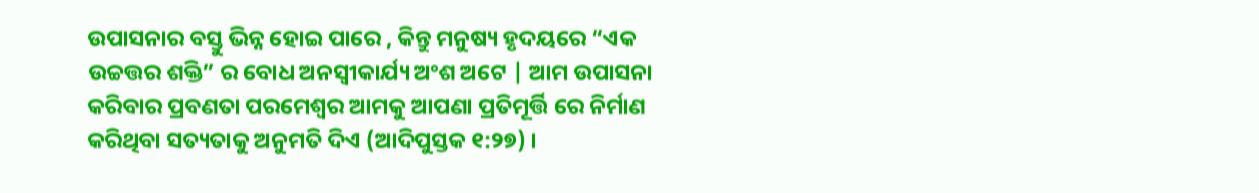ଉପାସନାର ବସ୍ତୁ ଭିନ୍ନ ହୋଇ ପାରେ , କିନ୍ତୁ ମନୁଷ୍ୟ ହୃଦୟରେ “ଏକ ଉଚ୍ଚତ୍ତର ଶକ୍ତି” ର ବୋଧ ଅନସ୍ଵୀକାର୍ଯ୍ୟ ଅଂଶ ଅଟେ | ଆମ ଉପାସନା କରିବାର ପ୍ରବଣତା ପରମେଶ୍ଵର ଆମକୁ ଆପଣା ପ୍ରତିମୂର୍ତ୍ତି ରେ ନିର୍ମାଣ କରିଥିବା ସତ୍ୟତାକୁ ଅନୁମତି ଦିଏ (ଆଦିପୁସ୍ତକ ୧:୨୭) ।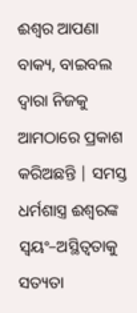ଈଶ୍ଵର ଆପଣା ବାକ୍ୟ, ବାଇବଲ ଦ୍ଵାରା ନିଜକୁ ଆମଠାରେ ପ୍ରକାଶ କରିଅଛନ୍ତି | ସମସ୍ତ ଧର୍ମଶାସ୍ତ୍ର ଈଶ୍ଵରଙ୍କ ସ୍ଵୟଂ–ଅସ୍ଥିତ୍ଵତାକୁ ସତ୍ୟତା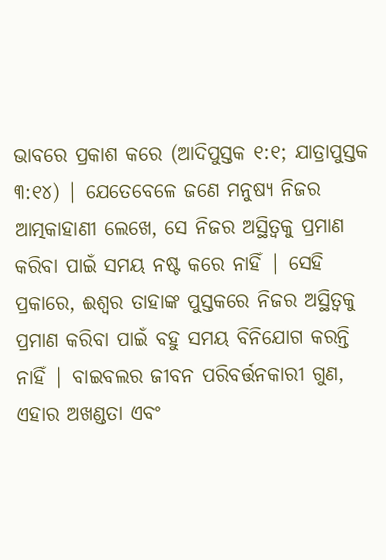ଭାବରେ ପ୍ରକାଶ କରେ (ଆଦିପୁସ୍ତକ ୧:୧; ଯାତ୍ରାପୁସ୍ତକ ୩:୧୪) | ଯେତେବେଳେ ଜଣେ ମନୁଷ୍ୟ ନିଜର ଆତ୍ମକାହାଣୀ ଲେଖେ, ସେ ନିଜର ଅସ୍ଥିତ୍ଵକୁ ପ୍ରମାଣ କରିବା ପାଇଁ ସମୟ ନଷ୍ଟ କରେ ନାହିଁ | ସେହି ପ୍ରକାରେ, ଈଶ୍ଵର ତାହାଙ୍କ ପୁସ୍ତକରେ ନିଜର ଅସ୍ଥିତ୍ଵକୁ ପ୍ରମାଣ କରିବା ପାଇଁ ବହୁ ସମୟ ବିନିଯୋଗ କରନ୍ତି ନାହିଁ | ବାଇବଲର ଜୀବନ ପରିବର୍ତ୍ତନକାରୀ ଗୁଣ, ଏହାର ଅଖଣ୍ଡତା ଏବଂ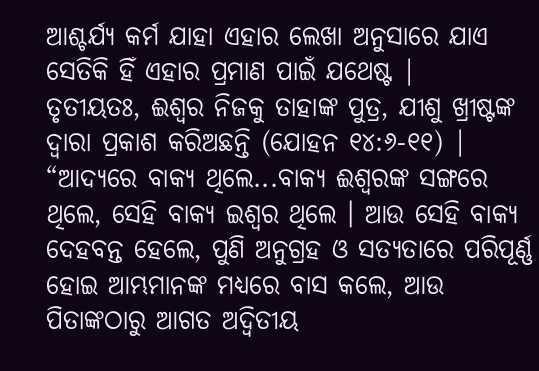ଆଶ୍ଚର୍ଯ୍ୟ କର୍ମ ଯାହା ଏହାର ଲେଖା ଅନୁସାରେ ଯାଏ ସେତିକି ହିଁ ଏହାର ପ୍ରମାଣ ପାଇଁ ଯଥେଷ୍ଟ |
ତୃତୀୟତଃ, ଈଶ୍ଵର ନିଜକୁ ତାହାଙ୍କ ପୁତ୍ର, ଯୀଶୁ ଖ୍ରୀଷ୍ଟଙ୍କ ଦ୍ଵାରା ପ୍ରକାଶ କରିଅଛନ୍ତି (ଯୋହନ ୧୪:୬-୧୧) | “ଆଦ୍ୟରେ ବାକ୍ୟ ଥିଲେ...ବାକ୍ୟ ଈଶ୍ଵରଙ୍କ ସଙ୍ଗରେ ଥିଲେ, ସେହି ବାକ୍ୟ ଇଶ୍ଵର ଥିଲେ । ଆଉ ସେହି ବାକ୍ୟ ଦେହବନ୍ତ ହେଲେ, ପୁଣି ଅନୁଗ୍ରହ ଓ ସତ୍ୟତାରେ ପରିପୂର୍ଣ୍ଣ ହୋଇ ଆମ୍ଭମାନଙ୍କ ମଧ୍ୟରେ ବାସ କଲେ, ଆଉ ପିତାଙ୍କଠାରୁ ଆଗତ ଅଦ୍ଵିତୀୟ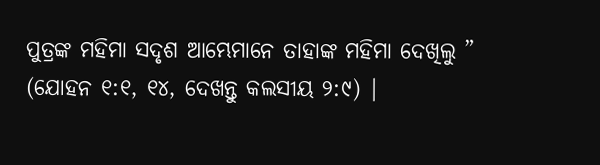ପୁତ୍ରଙ୍କ ମହିମା ସଦୃଶ ଆମ୍ଭେମାନେ ତାହାଙ୍କ ମହିମା ଦେଖିଲୁ ” (ଯୋହନ ୧:୧, ୧୪, ଦେଖନ୍ତୁ କଲସୀୟ ୨:୯) |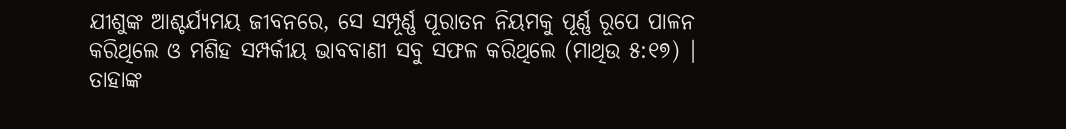ଯୀଶୁଙ୍କ ଆଶ୍ଚର୍ଯ୍ୟମୟ ଜୀବନରେ, ସେ ସମ୍ପୂର୍ଣ୍ଣ ପୂରାତନ ନିୟମକୁ ପୂର୍ଣ୍ଣ ରୂପେ ପାଳନ କରିଥିଲେ ଓ ମଶିହ ସମ୍ପର୍କୀୟ ଭାବବାଣୀ ସବୁ ସଫଳ କରିଥିଲେ (ମାଥିଉ ୫:୧୭) | ତାହାଙ୍କ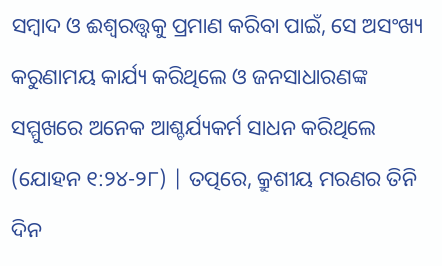ସମ୍ବାଦ ଓ ଈଶ୍ଵରତ୍ତ୍ଵକୁ ପ୍ରମାଣ କରିବା ପାଇଁ, ସେ ଅସଂଖ୍ୟ କରୁଣାମୟ କାର୍ଯ୍ୟ କରିଥିଲେ ଓ ଜନସାଧାରଣଙ୍କ ସମ୍ମୁଖରେ ଅନେକ ଆଶ୍ଚର୍ଯ୍ୟକର୍ମ ସାଧନ କରିଥିଲେ (ଯୋହନ ୧:୨୪-୨୮) | ତତ୍ପରେ, କ୍ରୁଶୀୟ ମରଣର ତିନି ଦିନ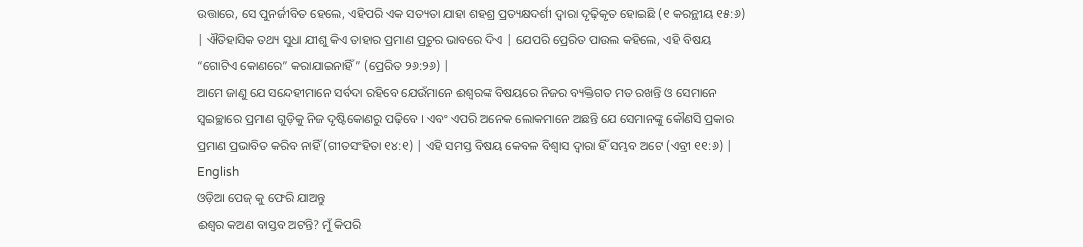ଉତ୍ତାରେ, ସେ ପୁନର୍ଜୀବିତ ହେଲେ, ଏହିପରି ଏକ ସତ୍ୟତା ଯାହା ଶହଶ୍ର ପ୍ରତ୍ୟକ୍ଷଦର୍ଶୀ ଦ୍ଵାରା ଦୃଢ଼ିକୃତ ହୋଇଛି (୧ କରନ୍ଥୀୟ ୧୫:୬) | ଐତିହାସିକ ତଥ୍ୟ ସୁଧା ଯୀଶୁ କିଏ ତାହାର ପ୍ରମାଣ ପ୍ରଚୁର ଭାବରେ ଦିଏ | ଯେପରି ପ୍ରେରିତ ପାଉଲ କହିଲେ, ଏହି ବିଷୟ “ଗୋଟିଏ କୋଣରେ” କରାଯାଇନାହିଁ” (ପ୍ରେରିତ ୨୬:୨୬) |
ଆମେ ଜାଣୁ ଯେ ସନ୍ଦେହୀମାନେ ସର୍ବଦା ରହିବେ ଯେଉଁମାନେ ଈଶ୍ଵରଙ୍କ ବିଷୟରେ ନିଜର ବ୍ୟକ୍ତିଗତ ମତ ରଖନ୍ତି ଓ ସେମାନେ ସ୍ଵଇଚ୍ଛାରେ ପ୍ରମାଣ ଗୁଡ଼ିକୁ ନିଜ ଦୃଷ୍ଟିକୋଣରୁ ପଢ଼ିବେ । ଏବଂ ଏପରି ଅନେକ ଲୋକମାନେ ଅଛନ୍ତି ଯେ ସେମାନଙ୍କୁ କୌଣସି ପ୍ରକାର ପ୍ରମାଣ ପ୍ରଭାବିତ କରିବ ନାହିଁ (ଗୀତସଂହିତା ୧୪:୧) | ଏହି ସମସ୍ତ ବିଷୟ କେବଳ ବିଶ୍ୱାସ ଦ୍ୱାରା ହିଁ ସମ୍ଭବ ଅଟେ (ଏବ୍ରୀ ୧୧:୬) |
English
ଓଡ଼ିଆ ପେଜ୍ କୁ ଫେରି ଯାଅନ୍ତୁ
ଈଶ୍ଵର କଅଣ ବାସ୍ତବ ଅଟନ୍ତି? ମୁଁ କିପରି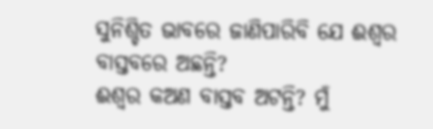ସୁନିଶ୍ଚିତ ଭାବରେ ଜାଣିପାରିବି ଯେ ଈଶ୍ଵର ବାସ୍ତବରେ ଅଛନ୍ତି?
ଈଶ୍ଵର କଅଣ ବାସ୍ତବ ଅଟନ୍ତି? ମୁଁ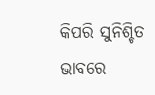କିପରି ସୁନିଶ୍ଚିତ ଭାବରେ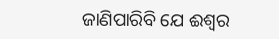ଜାଣିପାରିବି ଯେ ଈଶ୍ଵର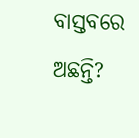ବାସ୍ତବରେ ଅଛନ୍ତି?